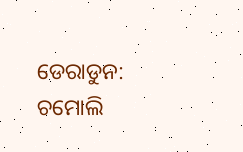ଡେରାଡୁନ: ଚମୋଲି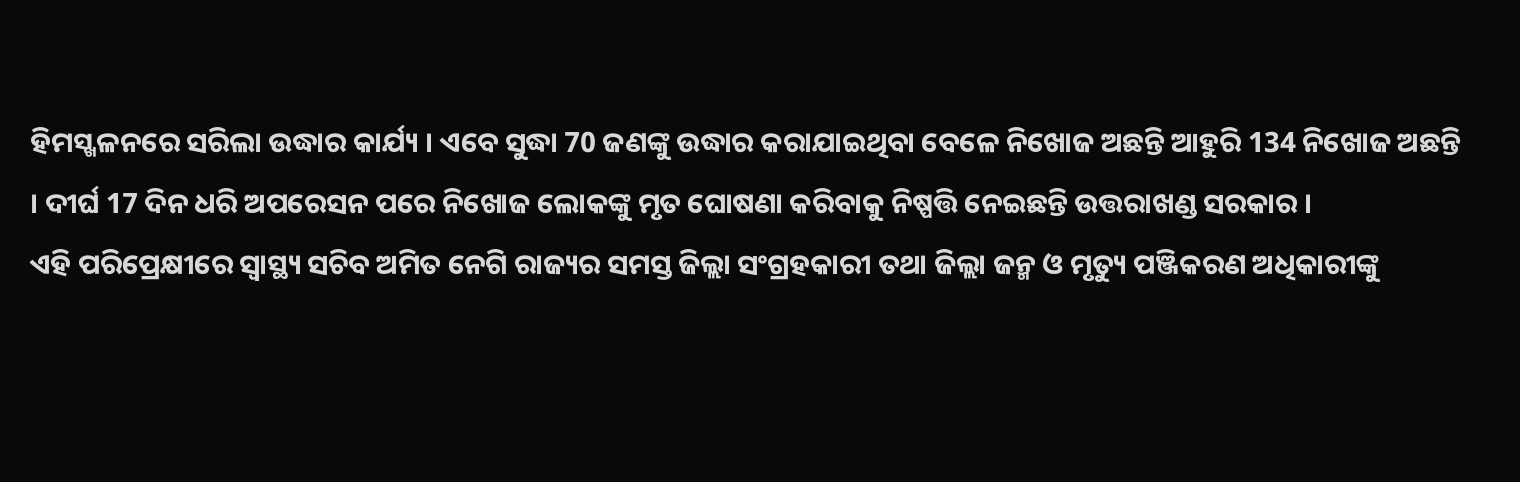ହିମସ୍ଖଳନରେ ସରିଲା ଉଦ୍ଧାର କାର୍ଯ୍ୟ । ଏବେ ସୁଦ୍ଧା 70 ଜଣଙ୍କୁ ଉଦ୍ଧାର କରାଯାଇଥିବା ବେଳେ ନିଖୋଜ ଅଛନ୍ତି ଆହୁରି 134 ନିଖୋଜ ଅଛନ୍ତି । ଦୀର୍ଘ 17 ଦିନ ଧରି ଅପରେସନ ପରେ ନିଖୋଜ ଲୋକଙ୍କୁ ମୃତ ଘୋଷଣା କରିବାକୁ ନିଷ୍ପତ୍ତି ନେଇଛନ୍ତି ଉତ୍ତରାଖଣ୍ଡ ସରକାର ।
ଏହି ପରିପ୍ରେକ୍ଷୀରେ ସ୍ବାସ୍ଥ୍ୟ ସଚିବ ଅମିତ ନେଗି ରାଜ୍ୟର ସମସ୍ତ ଜିଲ୍ଲା ସଂଗ୍ରହକାରୀ ତଥା ଜିଲ୍ଲା ଜନ୍ମ ଓ ମୃତ୍ୟୁ ପଞ୍ଜିକରଣ ଅଧିକାରୀଙ୍କୁ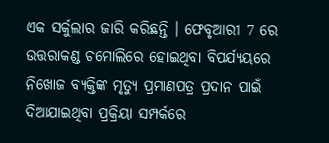ଏକ ସର୍କୁଲାର ଜାରି କରିଛନ୍ତି । ଫେବୃଆରୀ 7 ରେ ଉତ୍ତରାକଣ୍ଡ ଚମୋଲିରେ ହୋଇଥିବା ବିପର୍ଯ୍ୟୟରେ ନିଖୋଜ ବ୍ୟକ୍ତିଙ୍କ ମୃତ୍ୟୁ ପ୍ରମାଣପତ୍ର ପ୍ରଦାନ ପାଇଁ ଦିଆଯାଇଥିବା ପ୍ରକ୍ରିୟା ସମ୍ପର୍କରେ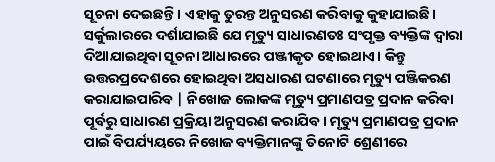ସୂଚନା ଦେଇଛନ୍ତି। ଏହାକୁ ତୁରନ୍ତ ଅନୁସରଣ କରିବାକୁ କୁହାଯାଇଛି।
ସର୍କୁଲାରରେ ଦର୍ଶାଯାଇଛି ଯେ ମୃତ୍ୟୁ ସାଧାରଣତଃ ସଂପୃକ୍ତ ବ୍ୟକ୍ତିଙ୍କ ଦ୍ବାରା ଦିଆଯାଇଥିବା ସୂଚନା ଆଧାରରେ ପଞ୍ଜୀକୃତ ହୋଇଥାଏ। କିନ୍ତୁ ଉତ୍ତରପ୍ରଦେଶରେ ହୋଇଥିବା ଅସଧାରଣ ଘଟଣାରେ ମୃତ୍ୟୁ ପଞ୍ଜିକରଣ କରାଯାଇପାରିବ | ନିଖୋଜ ଲୋକଙ୍କ ମୃତ୍ୟୁ ପ୍ରମାଣପତ୍ର ପ୍ରଦାନ କରିବା ପୂର୍ବରୁ ସାଧାରଣ ପ୍ରକ୍ରିୟା ଅନୁସରଣ କରାଯିବ । ମୃତ୍ୟୁ ପ୍ରମାଣପତ୍ର ପ୍ରଦାନ ପାଇଁ ବିପର୍ଯ୍ୟୟରେ ନିଖୋଜ ବ୍ୟକ୍ତିମାନଙ୍କୁ ତିନୋଟି ଶ୍ରେଣୀରେ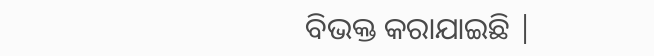ବିଭକ୍ତ କରାଯାଇଛି |